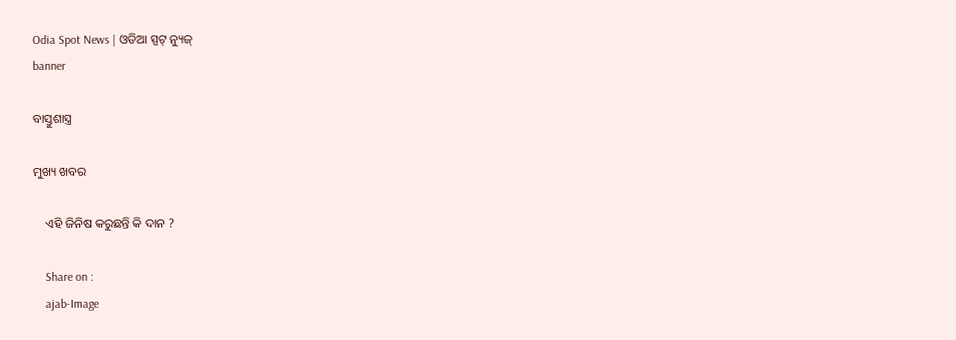Odia Spot News | ଓଡିଆ ସ୍ପଟ୍ ନ୍ୟୁଜ୍
banner

ବାସ୍ତୁଶାସ୍ତ୍ର

ମୁଖ୍ୟ ଖବର

    ଏହି ଜିନିଷ କରୁଛନ୍ତି କି ଦାନ ?

    Share on :
    ajab-Image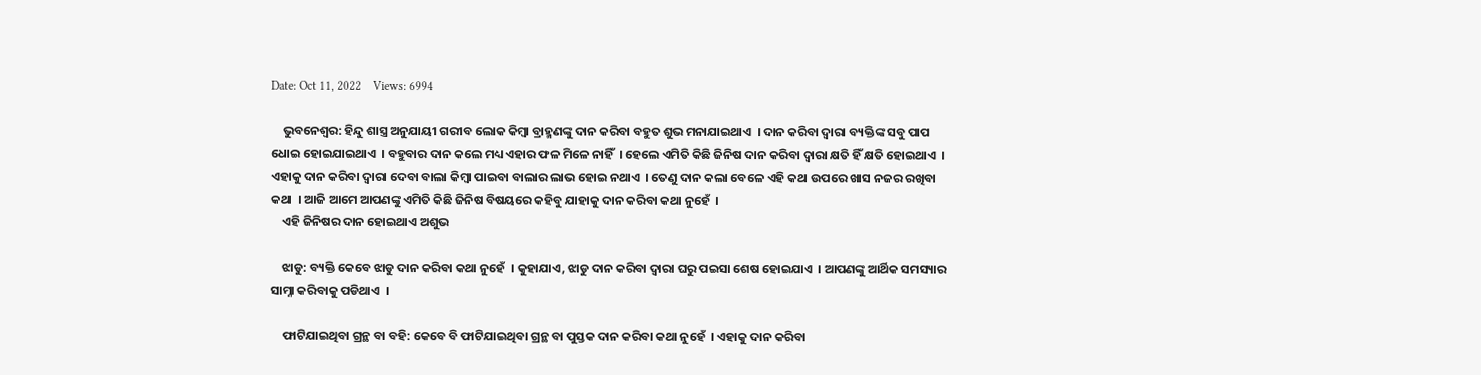Date: Oct 11, 2022    Views: 6994

    ଭୁବନେଶ୍ୱର: ହିନ୍ଦୁ ଶାସ୍ତ୍ର ଅନୁଯାୟୀ ଗରୀବ ଲୋକ କିମ୍ବା ବ୍ରାହ୍ମଣଙ୍କୁ ଦାନ କରିବା ବହୁତ ଶୁଭ ମନାଯାଇଥାଏ  । ଦାନ କରିବା ଦ୍ୱାରା ବ୍ୟକ୍ତିଙ୍କ ସବୁ ପାପ ଧୋଇ ହୋଇଯାଇଥାଏ  । ବହୁବାର ଦାନ କଲେ ମଧ୍ୟ ଏହାର ଫଳ ମିଳେ ନାହିଁ  । ହେଲେ ଏମିତି କିଛି ଜିନିଷ ଦାନ କରିବା ଦ୍ୱାରା କ୍ଷତି ହିଁ କ୍ଷତି ହୋଇଥାଏ  । ଏହାକୁ ଦାନ କରିବା ଦ୍ୱାରା ଦେବା ବାଲା କିମ୍ବା ପାଇବା ବାଲାର ଲାଭ ହୋଇ ନଥାଏ  । ତେଣୁ ଦାନ କଲା ବେଳେ ଏହି କଥା ଉପରେ ଖାସ ନଜର ରଖିବା କଥା  । ଆଜି ଆମେ ଆପଣଙ୍କୁ ଏମିତି କିଛି ଜିନିଷ ବିଷୟରେ କହିବୁ ଯାହାକୁ ଦାନ କରିବା କଥା ନୁହେଁ  ।
    ଏହି ଜିନିଷର ଦାନ ହୋଇଥାଏ ଅଶୁଭ

    ଝାଡୁ: ବ୍ୟକ୍ତି କେବେ ଝାଡୁ ଦାନ କରିବା କଥା ନୁହେଁ  । କୁହାଯାଏ, ଝାଡୁ ଦାନ କରିବା ଦ୍ୱାରା ଘରୁ ପଇସା ଶେଷ ହୋଇଯାଏ  । ଆପଣଙ୍କୁ ଆର୍ଥିକ ସମସ୍ୟାର ସାମ୍ନା କରିବାକୁ ପଡିଥାଏ  ।

    ଫାଟିଯାଇଥିବା ଗ୍ରନ୍ଥ ବା ବହି: କେବେ ବି ଫାଟିଯାଇଥିବା ଗ୍ରନ୍ଥ ବା ପୁସ୍ତକ ଦାନ କରିବା କଥା ନୁହେଁ  । ଏହାକୁ ଦାନ କରିବା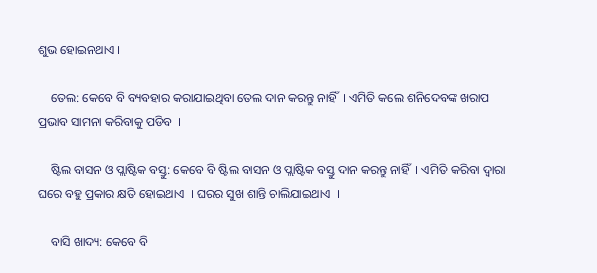ଶୁଭ ହୋଇନଥାଏ ।

    ତେଲ: କେବେ ବି ବ୍ୟବହାର କରାଯାଇଥିବା ତେଲ ଦାନ କରନ୍ତୁ ନାହିଁ  । ଏମିତି କଲେ ଶନିଦେବଙ୍କ ଖରାପ ପ୍ରଭାବ ସାମନା କରିବାକୁ ପଡିବ  ।

    ଷ୍ଟିଲ ବାସନ ଓ ପ୍ଲାଷ୍ଟିକ ବସ୍ତୁ: କେବେ ବି ଷ୍ଟିଲ ବାସନ ଓ ପ୍ଲାଷ୍ଟିକ ବସ୍ତୁ ଦାନ କରନ୍ତୁ ନାହିଁ  । ଏମିତି କରିବା ଦ୍ୱାରା ଘରେ ବହୁ ପ୍ରକାର କ୍ଷତି ହୋଇଥାଏ  । ଘରର ସୁଖ ଶାନ୍ତି ଚାଲିଯାଇଥାଏ  ।

    ବାସି ଖାଦ୍ୟ: କେବେ ବି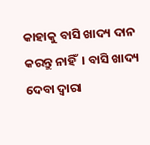କାହାକୁ ବାସି ଖାଦ୍ୟ ଦାନ କରନ୍ତୁ ନାହିଁ  । ବାସି ଖାଦ୍ୟ ଦେବା ଦ୍ୱାରା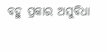ବହୁ ପ୍ରକାର ଅସୁବିଧା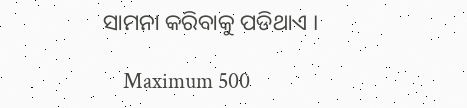ସାମନା କରିବାକୁ ପଡିଥାଏ ।

    Maximum 500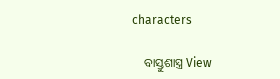characters

    ବାସ୍ତୁଶାସ୍ତ୍ର View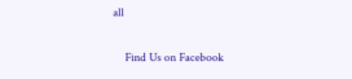all

    Find Us on Facebook